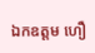ឯកឧត្តម ហឿ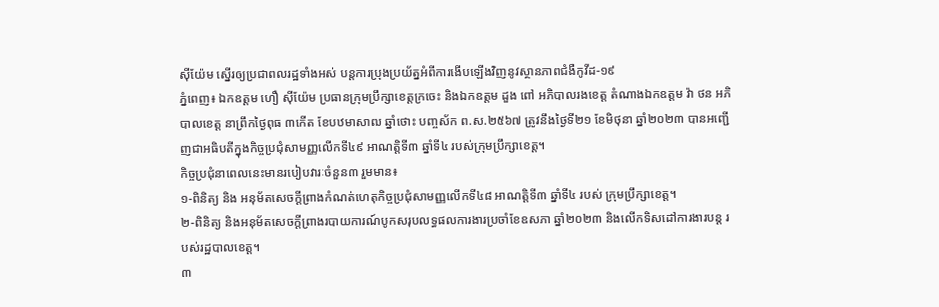ស៊ីយ៉ែម ស្នើរឲ្យប្រជាពលរដ្ឋទាំងអស់ បន្តការប្រុងប្រយ័ត្នអំពីការងើបឡើងវិញនូវស្ថានភាពជំងឺកូវីដ-១៩
ភ្នំពេញ៖ ឯកឧត្តម ហឿ ស៊ីយ៉ែម ប្រធានក្រុមប្រឹក្សាខេត្តក្រចេះ និងឯកឧត្តម ដួង ពៅ អភិបាលរងខេត្ត តំណាងឯកឧត្តម វ៉ា ថន អភិបាលខេត្ត នាព្រឹកថ្ងៃពុធ ៣កើត ខែបឋមាសាឍ ឆ្នាំថោះ បញ្ចស័ក ព.ស.២៥៦៧ ត្រូវនឹងថ្ងៃទី២១ ខែមិថុនា ឆ្នាំ២០២៣ បានអញ្ជើញជាអធិបតីក្នុងកិច្ចប្រជុំសាមញ្ញលើកទី៤៩ អាណត្តិទី៣ ឆ្នាំទី៤ របស់ក្រុមប្រឹក្សាខេត្ត។
កិច្ចប្រជុំនាពេលនេះមានរបៀបវារៈចំនួន៣ រួមមាន៖
១-ពិនិត្យ និង អនុម័តសេចក្ដីព្រាងកំណត់ហេតុកិច្ចប្រជុំសាមញ្ញលើកទី៤៨ អាណត្តិទី៣ ឆ្នាំទី៤ របស់ ក្រុមប្រឹក្សាខេត្ត។
២-ពិនិត្យ និងអនុម័តសេចក្តីព្រាងរបាយការណ៍បូកសរុបលទ្ធផលការងារប្រចាំខែឧសភា ឆ្នាំ២០២៣ និងលើកទិសដៅការងារបន្ត របស់រដ្ឋបាលខេត្ត។
៣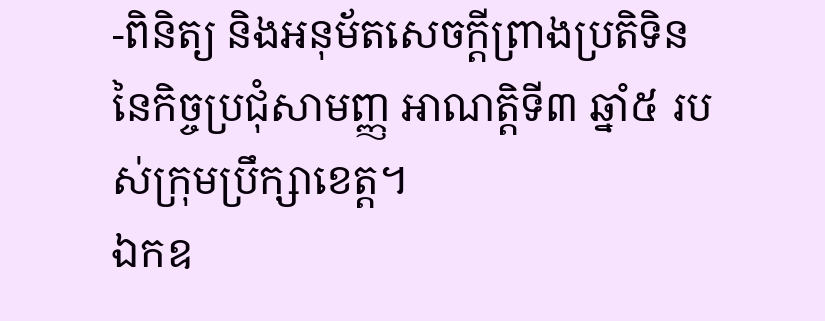-ពិនិត្យ និងអនុម័តសេចក្តីព្រាងប្រតិទិននៃកិច្ចប្រជុំសាមញ្ញ អាណត្តិទី៣ ឆ្នាំ៥ របស់ក្រុមប្រឹក្សាខេត្ត។
ឯកឧ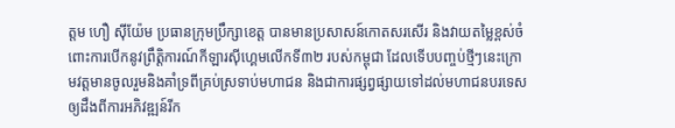ត្តម ហឿ សុីយ៉ែម ប្រធានក្រុមប្រឹក្សាខេត្ត បានមានប្រសាសន៍កោតសរសើរ និងវាយតម្លៃខ្ពស់ចំពោះការបើកនូវព្រឹត្តិការណ៍កីឡារស៊ីហ្គេមលើកទី៣២ របស់កម្ពុជា ដែលទើបបញ្ចប់ថ្មីៗនេះក្រោមវត្តមានចូលរួមនិងគាំទ្រពីគ្រប់ស្រទាប់មហាជន និងជាការផ្សព្វផ្សាយទៅដល់មហាជនបរទេសឲ្យដឹងពីការអភិវឌ្ឍន៍រីក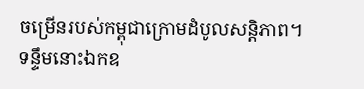ចម្រើនរបស់កម្ពុជាក្រោមដំបូលសន្តិភាព។
ទន្ទឹមនោះឯកឧ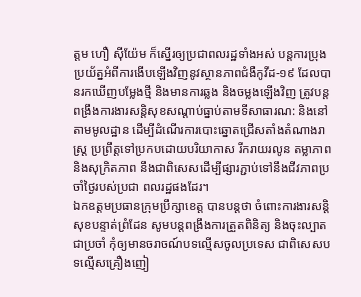ត្តម ហឿ ស៊ីយ៉ែម ក៏ស្នើរឲ្យប្រជាពលរដ្ឋទាំងអស់ បន្តការប្រុងប្រយ័ត្នអំពីការងើបឡើងវិញនូវស្ថានភាពជំងឺកូវីដ-១៩ ដែលបានរកឃើញបម្លែងថ្មី និងមានការឆ្លង និងចម្លងឡើងវិញ ត្រូវបន្តពង្រឹងការងារសន្តិសុខសណ្តាប់ធ្នាប់តាមទីសាធារណ: និងនៅតាមមូលដ្ឋាន ដើម្បីដំណើរការបោះឆ្នោតជ្រើសតាំងតំណាងរាស្ត្រ ប្រព្រឹត្តទៅប្រកបដោយបរិយាកាស រីករាយរលូន តម្លាភាព និងសុក្រិតភាព នឹងជាពិសេសដើម្បីផ្សារភ្ជាប់ទៅនឹងជីវភាពប្រចាំថ្ងៃរបស់ប្រជា ពលរដ្ឋផងដែរ។
ឯកឧត្តមប្រធានក្រុមប្រឹក្សាខេត្ត បានបន្តថា ចំពោះការងារសន្តិសុខបន្ទាត់ព្រំដែន សូមបន្តពង្រឹងការត្រួតពិនិត្យ និងចុះល្បាតជាប្រចាំ កុំឲ្យមានចរាចណ៍បទល្មើសចូលប្រទេស ជាពិសេសបទល្មើសគ្រឿងញៀ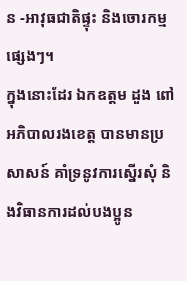ន -អាវុធជាតិផ្ទុះ និងចោរកម្មផ្សេងៗ។
ក្នុងនោះដែរ ឯកឧត្តម ដួង ពៅ អភិបាលរងខេត្ត បានមានប្រសាសន៍ គាំទ្រនូវការស្នើរសុំ និងវិធានការដល់បងប្អូន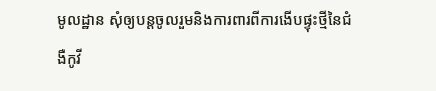មូលដ្ឋាន សុំឲ្យបន្តចូលរួមនិងការពារពីការងើបផ្ទុះថ្មីនៃជំងឺកូវី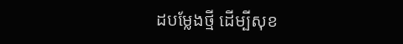ដបម្លែងថ្មី ដើម្បីសុខ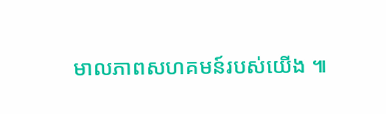មាលភាពសហគមន៍របស់យើង ៕